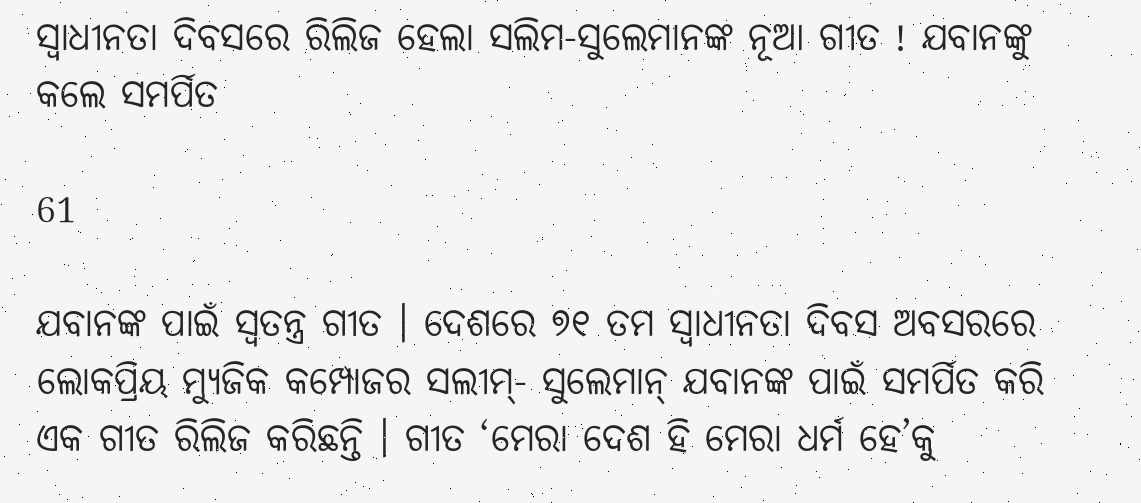ସ୍ୱାଧୀନତା ଦିବସରେ ରିଲିଜ ହେଲା ସଲିମ-ସୁଲେମାନଙ୍କ ନୂଆ ଗୀତ ! ଯବାନଙ୍କୁ କଲେ ସମର୍ପିତ

61

ଯବାନଙ୍କ ପାଇଁ ସ୍ୱତନ୍ତ୍ର ଗୀତ । ଦେଶରେ ୭୧ ତମ ସ୍ୱାଧୀନତା ଦିବସ ଅବସରରେ ଲୋକପ୍ରିୟ ମ୍ୟୁଜିକ କମ୍ପୋଜର ସଲୀମ୍- ସୁଲେମାନ୍ ଯବାନଙ୍କ ପାଇଁ ସମର୍ପିତ କରି ଏକ ଗୀତ ରିଲିଜ କରିଛନ୍ତି । ଗୀତ ‘ମେରା ଦେଶ ହି ମେରା ଧର୍ମ ହେ’କୁ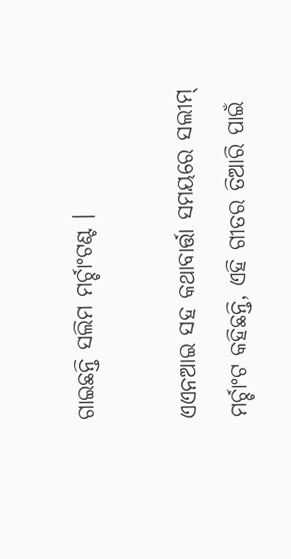ଗାଇଛନ୍ତି ସଲିମ ମର୍ଚ୍ଚାଂଟଣ୍ଟ ।

ଏଏନଆଇ ସହ କଥାବାର୍ତ୍ତା ସମୟରେ ସଲୀମ୍ ମର୍ଚ୍ଚାଂଟ କହିଛନ୍ତି, ଏହି ଗୀତର ତିଆରି ପାଇଁ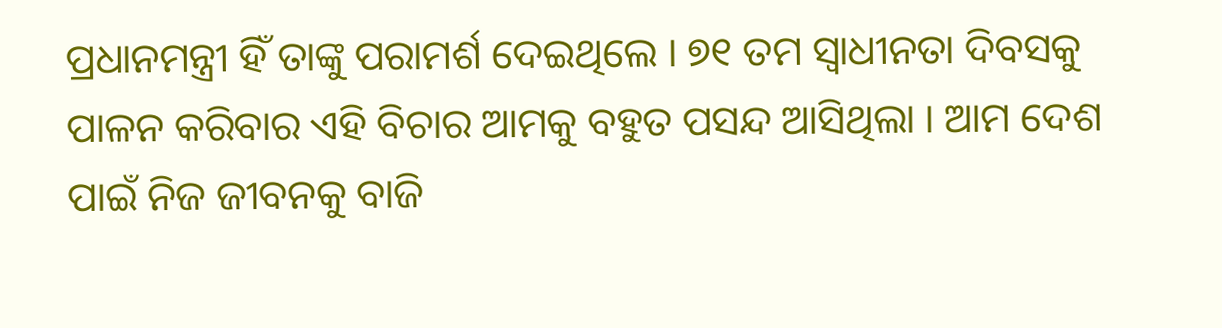ପ୍ରଧାନମନ୍ତ୍ରୀ ହିଁ ତାଙ୍କୁ ପରାମର୍ଶ ଦେଇଥିଲେ । ୭୧ ତମ ସ୍ୱାଧୀନତା ଦିବସକୁ ପାଳନ କରିବାର ଏହି ବିଚାର ଆମକୁ ବହୁତ ପସନ୍ଦ ଆସିଥିଲା । ଆମ ଦେଶ ପାଇଁ ନିଜ ଜୀବନକୁ ବାଜି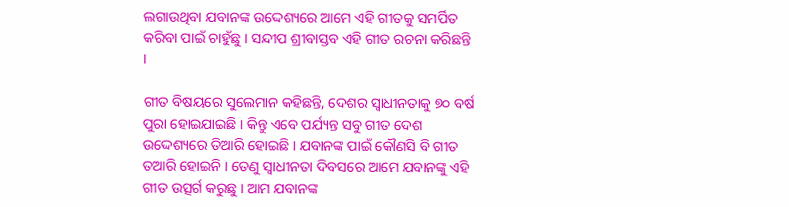ଲଗାଉଥିବା ଯବାନଙ୍କ ଉଦ୍ଦେଶ୍ୟରେ ଆମେ ଏହି ଗୀତକୁ ସମର୍ପିତ କରିବା ପାଇଁ ଚାହୁଁଛୁ । ସନ୍ଦୀପ ଶ୍ରୀବାସ୍ତବ ଏହି ଗୀତ ରଚନା କରିଛନ୍ତି ।

ଗୀତ ବିଷୟରେ ସୁଲେମାନ କହିଛନ୍ତି, ଦେଶର ସ୍ୱାଧୀନତାକୁ ୭୦ ବର୍ଷ ପୁରା ହୋଇଯାଇଛି । କିନ୍ତୁ ଏବେ ପର୍ଯ୍ୟନ୍ତ ସବୁ ଗୀତ ଦେଶ ଉଦ୍ଦେଶ୍ୟରେ ତିଆରି ହୋଇଛି । ଯବାନଙ୍କ ପାଇଁ କୌଣସି ବି ଗୀତ ତଆରି ହୋଇନି । ତେଣୁ ସ୍ୱାଧୀନତା ଦିବସରେ ଆମେ ଯବାନଙ୍କୁ ଏହି ଗୀତ ଉତ୍ସର୍ଗ କରୁଛୁ । ଆମ ଯବାନଙ୍କ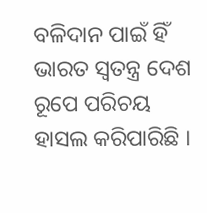ବଳିଦାନ ପାଇଁ ହିଁ ଭାରତ ସ୍ୱତନ୍ତ୍ର ଦେଶ ରୂପେ ପରିଚୟ ହାସଲ କରିପାରିଛି ।